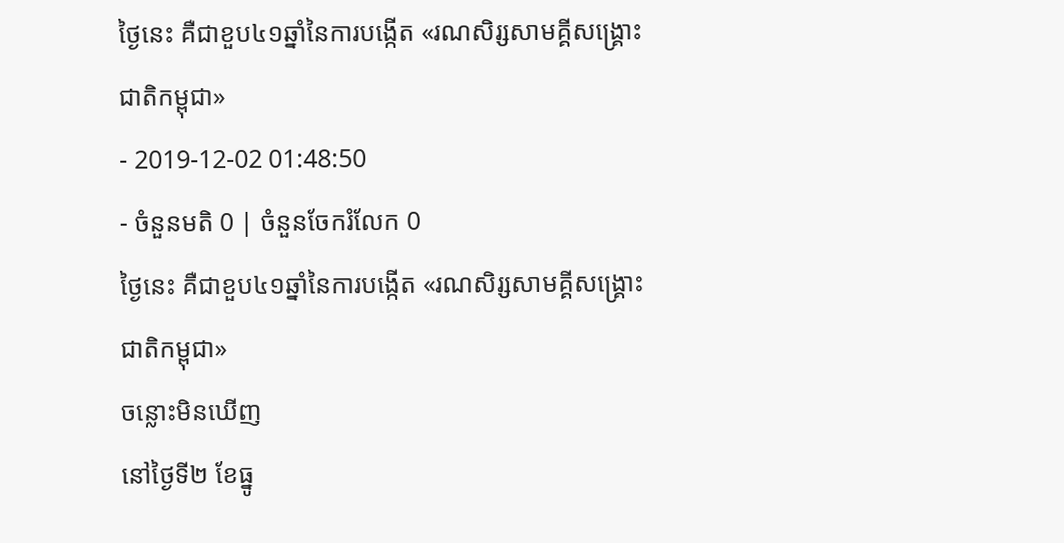ថ្ងៃនេះ គឺជាខួប៤១ឆ្នាំនៃការបង្កើត «រណសិរ្សសាមគ្គីសង្គ្រោះជាតិកម្ពុជា»
- 2019-12-02 01:48:50
- ចំនួនមតិ 0 | ចំនួនចែករំលែក 0
ថ្ងៃនេះ គឺជាខួប៤១ឆ្នាំនៃការបង្កើត «រណសិរ្សសាមគ្គីសង្គ្រោះជាតិកម្ពុជា»
ចន្លោះមិនឃើញ
នៅថ្ងៃទី២ ខែធ្នូ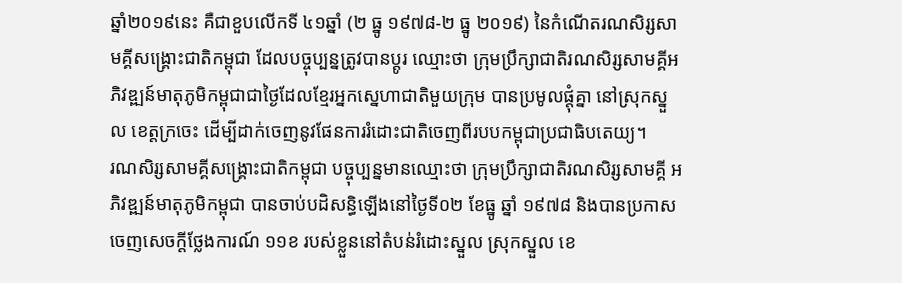ឆ្នាំ២០១៩នេះ គឺជាខួបលើកទី ៤១ឆ្នាំ (២ ធ្នូ ១៩៧៨-២ ធ្នូ ២០១៩) នៃកំណើតរណសិរ្សសាមគ្គីសង្រ្គោះជាតិកម្ពុជា ដែលបច្ចុប្បន្នត្រូវបានប្តូរ ឈ្មោះថា ក្រុមប្រឹក្សាជាតិរណសិរ្សសាមគ្គីអភិវឌ្ឍន៍មាតុភូមិកម្ពុជាជាថ្ងៃដែលខ្មែរអ្នកស្នេហាជាតិមួយក្រុម បានប្រមូលផ្តុំគ្នា នៅស្រុកស្នួល ខេត្តក្រចេះ ដើម្បីដាក់ចេញនូវផែនការរំដោះជាតិចេញពីរបបកម្ពុជាប្រជាធិបតេយ្យ។
រណសិរ្សសាមគ្គីសង្រ្គោះជាតិកម្ពុជា បច្ចុប្បន្នមានឈ្មោះថា ក្រុមប្រឹក្សាជាតិរណសិរ្សសាមគ្គី អភិវឌ្ឍន៍មាតុភូមិកម្ពុជា បានចាប់បដិសន្ធិឡើងនៅថ្ងៃទី០២ ខែធ្នូ ឆ្នាំ ១៩៧៨ និងបានប្រកាសចេញសេចក្តីថ្លែងការណ៍ ១១ខ របស់ខ្លួននៅតំបន់រំដោះស្នួល ស្រុកស្នួល ខេ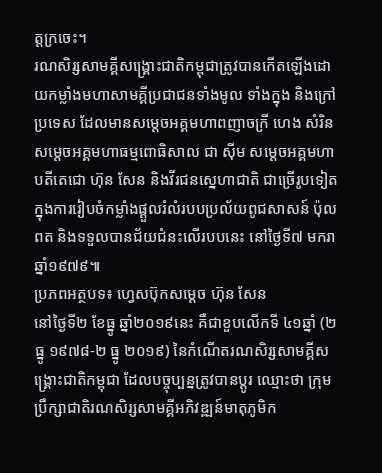ត្តក្រចេះ។
រណសិរ្សសាមគ្គីសង្រ្គោះជាតិកម្ពុជាត្រូវបានកើតឡើងដោយកម្លាំងមហាសាមគ្គីប្រជាជនទាំងមូល ទាំងក្នុង និងក្រៅប្រទេស ដែលមានសម្តេចអគ្គមហាពញាចក្រី ហេង សំរិន សម្តេចអគ្គមហាធម្មពោធិសាល ជា ស៊ីម សម្តេចអគ្គមហាបតីតេជោ ហ៊ុន សែន និងវីរជនស្នេហាជាតិ ជាច្រើរូបទៀត ក្នុងការរៀបចំកម្លាំងផ្ដួលរំលំរបបប្រល័យពូជសាសន៍ ប៉ុល ពត និងទទួលបានជ័យជំនះលើរបបនេះ នៅថ្ងៃទី៧ មករា ឆ្នាំ១៩៧៩៕
ប្រភពអត្ថបទ៖ ហ្វេសប៊ុកសម្តេច ហ៊ុន សែន
នៅថ្ងៃទី២ ខែធ្នូ ឆ្នាំ២០១៩នេះ គឺជាខួបលើកទី ៤១ឆ្នាំ (២ ធ្នូ ១៩៧៨-២ ធ្នូ ២០១៩) នៃកំណើតរណសិរ្សសាមគ្គីសង្រ្គោះជាតិកម្ពុជា ដែលបច្ចុប្បន្នត្រូវបានប្តូរ ឈ្មោះថា ក្រុមប្រឹក្សាជាតិរណសិរ្សសាមគ្គីអភិវឌ្ឍន៍មាតុភូមិក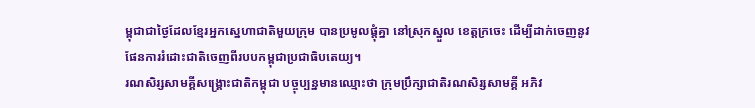ម្ពុជាជាថ្ងៃដែលខ្មែរអ្នកស្នេហាជាតិមួយក្រុម បានប្រមូលផ្តុំគ្នា នៅស្រុកស្នួល ខេត្តក្រចេះ ដើម្បីដាក់ចេញនូវផែនការរំដោះជាតិចេញពីរបបកម្ពុជាប្រជាធិបតេយ្យ។
រណសិរ្សសាមគ្គីសង្រ្គោះជាតិកម្ពុជា បច្ចុប្បន្នមានឈ្មោះថា ក្រុមប្រឹក្សាជាតិរណសិរ្សសាមគ្គី អភិវ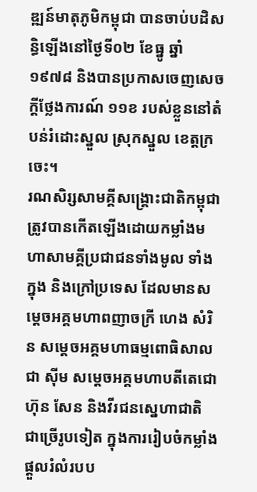ឌ្ឍន៍មាតុភូមិកម្ពុជា បានចាប់បដិសន្ធិឡើងនៅថ្ងៃទី០២ ខែធ្នូ ឆ្នាំ ១៩៧៨ និងបានប្រកាសចេញសេចក្តីថ្លែងការណ៍ ១១ខ របស់ខ្លួននៅតំបន់រំដោះស្នួល ស្រុកស្នួល ខេត្តក្រចេះ។
រណសិរ្សសាមគ្គីសង្រ្គោះជាតិកម្ពុជាត្រូវបានកើតឡើងដោយកម្លាំងមហាសាមគ្គីប្រជាជនទាំងមូល ទាំងក្នុង និងក្រៅប្រទេស ដែលមានសម្តេចអគ្គមហាពញាចក្រី ហេង សំរិន សម្តេចអគ្គមហាធម្មពោធិសាល ជា ស៊ីម សម្តេចអគ្គមហាបតីតេជោ ហ៊ុន សែន និងវីរជនស្នេហាជាតិ ជាច្រើរូបទៀត ក្នុងការរៀបចំកម្លាំងផ្ដួលរំលំរបប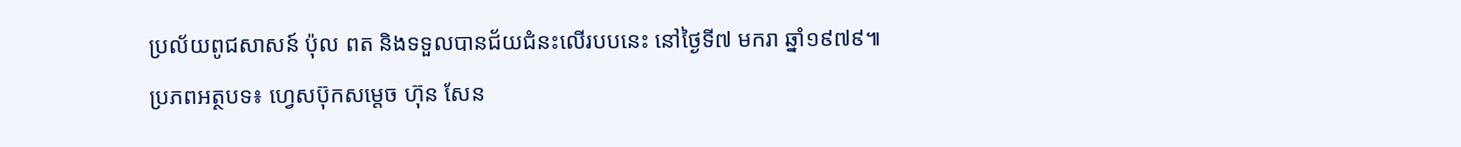ប្រល័យពូជសាសន៍ ប៉ុល ពត និងទទួលបានជ័យជំនះលើរបបនេះ នៅថ្ងៃទី៧ មករា ឆ្នាំ១៩៧៩៕
ប្រភពអត្ថបទ៖ ហ្វេសប៊ុកសម្តេច ហ៊ុន សែន